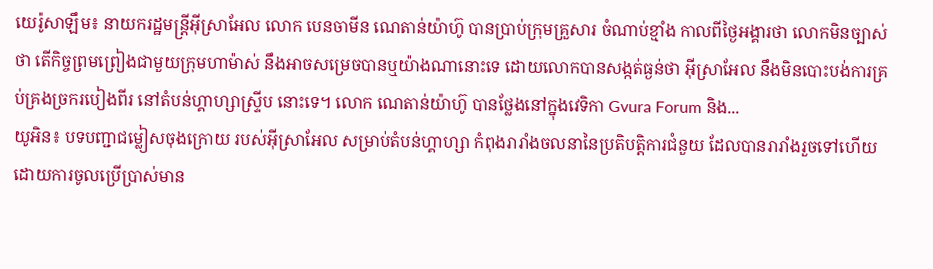យេរ៉ូសាឡឹម៖ នាយករដ្ឋមន្ត្រីអ៊ីស្រាអែល លោក បេនចាមីន ណេតាន់យ៉ាហ៊ូ បានប្រាប់ក្រុមគ្រួសារ ចំណាប់ខ្មាំង កាលពីថ្ងៃអង្គារថា លោកមិនច្បាស់ថា តើកិច្ចព្រមព្រៀងជាមួយក្រុមហាម៉ាស់ នឹងអាចសម្រេចបានឬយ៉ាងណានោះទេ ដោយលោកបានសង្កត់ធ្ងន់ថា អ៊ីស្រាអែល នឹងមិនបោះបង់ការគ្រប់គ្រងច្រករបៀងពីរ នៅតំបន់ហ្គាហ្សាស្ទ្រីប នោះទេ។ លោក ណេតាន់យ៉ាហ៊ូ បានថ្លែងនៅក្នុងវេទិកា Gvura Forum និង...
យូអិន៖ បទបញ្ជាជម្លៀសចុងក្រោយ របស់អ៊ីស្រាអែល សម្រាប់តំបន់ហ្គាហ្សា កំពុងរារាំងចលនានៃប្រតិបត្តិការជំនួយ ដែលបានរារាំងរួចទៅហើយ ដោយការចូលប្រើប្រាស់មាន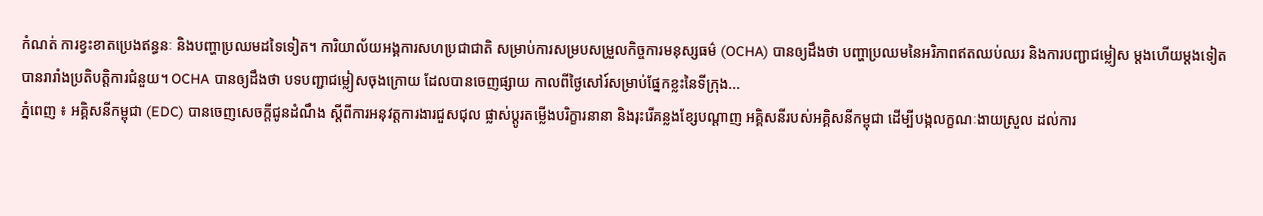កំណត់ ការខ្វះខាតប្រេងឥន្ធនៈ និងបញ្ហាប្រឈមដទៃទៀត។ ការិយាល័យអង្គការសហប្រជាជាតិ សម្រាប់ការសម្របសម្រួលកិច្ចការមនុស្សធម៌ (OCHA) បានឲ្យដឹងថា បញ្ហាប្រឈមនៃអរិភាពឥតឈប់ឈរ និងការបញ្ជាជម្លៀស ម្តងហើយម្តងទៀត បានរារាំងប្រតិបត្តិការជំនួយ។ OCHA បានឲ្យដឹងថា បទបញ្ជាជម្លៀសចុងក្រោយ ដែលបានចេញផ្សាយ កាលពីថ្ងៃសៅរ៍សម្រាប់ផ្នែកខ្លះនៃទីក្រុង...
ភ្នំពេញ ៖ អគ្គិសនីកម្ពុជា (EDC) បានចេញសេចក្តីជូនដំណឹង ស្តីពីការអនុវត្តការងារជួសជុល ផ្លាស់ប្តូរតម្លើងបរិក្ខារនានា និងរុះរើគន្លងខ្សែបណ្តាញ អគ្គិសនីរបស់អគ្គិសនីកម្ពុជា ដើម្បីបង្កលក្ខណៈងាយស្រួល ដល់ការ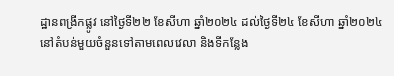ដ្ឋានពង្រីកផ្លូវ នៅថ្ងៃទី២២ ខែសីហា ឆ្នាំ២០២៤ ដល់ថ្ងៃទី២៤ ខែសីហា ឆ្នាំ២០២៤ នៅតំបន់មួយចំនួនទៅតាមពេលវេលា និងទីកន្លែង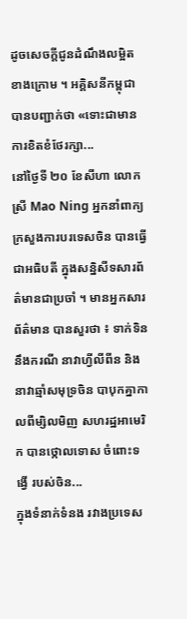ដូចសេចក្តីជូនដំណឹងលម្អិតខាងក្រោម ។ អគ្គិសនីកម្ពុជាបានបញ្ជាក់ថា «ទោះជាមានការខិតខំថែរក្សា...
នៅថ្ងៃទី ២០ ខែសីហា លោកស្រី Mao Ning អ្នកនាំពាក្យ ក្រសួងការបរទេសចិន បានធ្វើជាអធិបតី ក្នុងសន្និសីទសារព័ត៌មានជាប្រចាំ ។ មានអ្នកសារព័ត៌មាន បានសួរថា ៖ ទាក់ទិននឹងករណី នាវាហ្វីលីពីន និងនាវាឆ្មាំសមុទ្រចិន បាបុកគ្នាកាលពីម្សិលមិញ សហរដ្ឋអាមេរិក បានថ្កោលទោស ចំពោះទង្វើ របស់ចិន...
ក្នុងទំនាក់ទំនង រវាងប្រទេស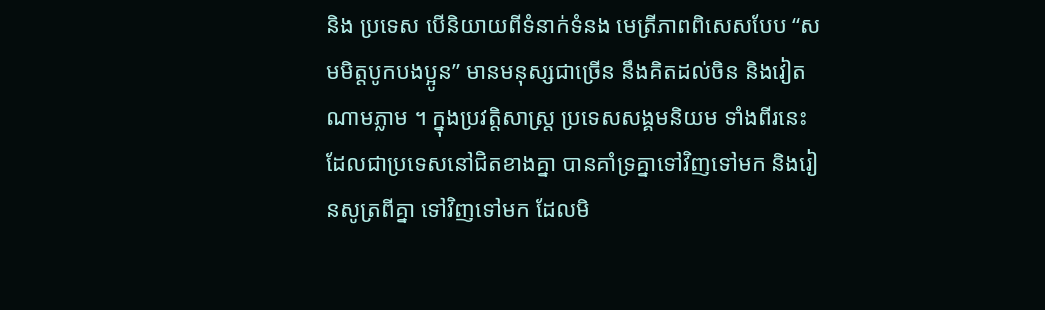និង ប្រទេស បើនិយាយពីទំនាក់ទំនង មេត្រីភាពពិសេសបែប “សមមិត្តបូកបងប្អូន” មានមនុស្សជាច្រើន នឹងគិតដល់ចិន និងវៀតណាមភ្លាម ។ ក្នុងប្រវត្តិសាស្ត្រ ប្រទេសសង្គមនិយម ទាំងពីរនេះ ដែលជាប្រទេសនៅជិតខាងគ្នា បានគាំទ្រគ្នាទៅវិញទៅមក និងរៀនសូត្រពីគ្នា ទៅវិញទៅមក ដែលមិ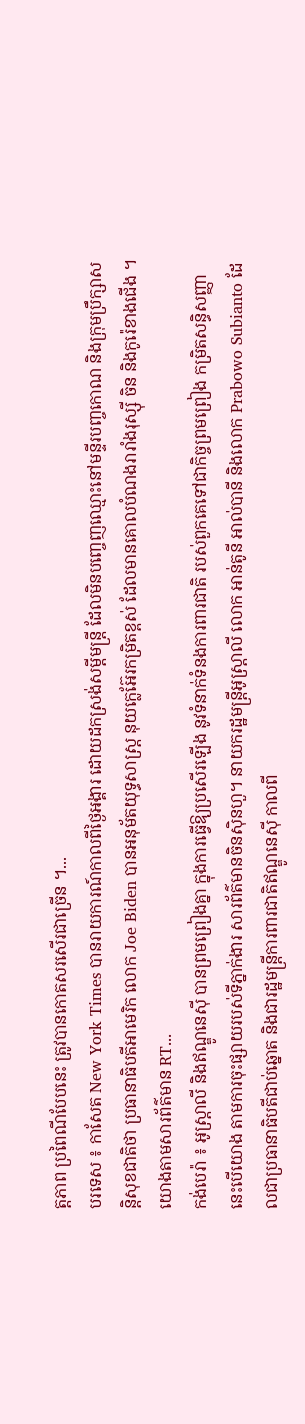ត្តភាព ប្រពៃណីបែបនេះ ត្រូវបានកោតសរសើរជាច្រើន ។...
បរទេស ៖ កាសែត New York Times បានរាយការណ៍កាលពីថ្ងៃអង្គារ ដោយដកស្រង់សម្តីមន្ត្រី ដែលមិនបញ្ចេញឈ្មោះនៅមន្ទីរបញ្ចកោណ និងក្រុមប្រឹក្សាសន្តិសុខជាតិថា ប្រធានាធិបតីអាមេរិក លោក Joe Biden បានអនុម័តយុទ្ធសាស្ត្រ នុយក្លេអ៊ែរកម្រិតខ្ពស់ ដែលមានគោលបំណងរារាំងរុស្ស៊ី ចិន និងកូរ៉េខាងជើង ។ យោងតាមសារព័ត៌មាន RT...
កង់បេរ៉ា ៖ អូស្ត្រាលី និងឥណ្ឌូនេស៊ី បានព្រមព្រៀងគ្នា ក្នុងការធ្វើឱ្យប្រសើរឡើង នូវទំនាក់ទំនងការពារជាតិ របស់ពួកគេទៅជាកិច្ចព្រមព្រៀង កម្រិតសន្ធិសញ្ញា នេះបើយោង តាមការចុះផ្សាយរបស់ទីភ្នាក់ងារ សារព័ត៌មានចិនស៊ិនហួ។ នាយករដ្ឋមន្ត្រីអូស្ត្រាលី លោក អាន់តូនី អាល់បានី និងលោក Prabowo Subianto ដែលជាប្រធានាធិបតីជាប់ឆ្នោត និងជារដ្ឋមន្ត្រីការពារជាតិឥណ្ឌូនេស៊ី កាលពី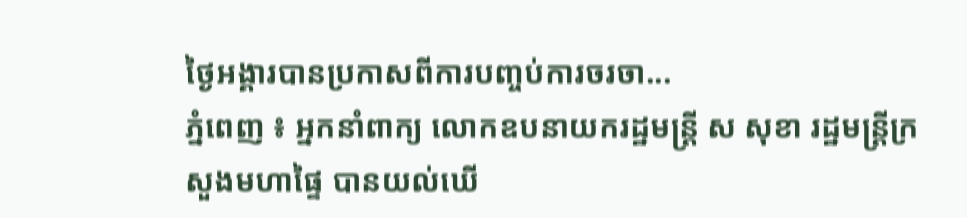ថ្ងៃអង្គារបានប្រកាសពីការបញ្ចប់ការចរចា...
ភ្នំពេញ ៖ អ្នកនាំពាក្យ លោកឧបនាយករដ្ឋមន្ដ្រី ស សុខា រដ្ឋមន្ដ្រីក្រសួងមហាផ្ទៃ បានយល់ឃើ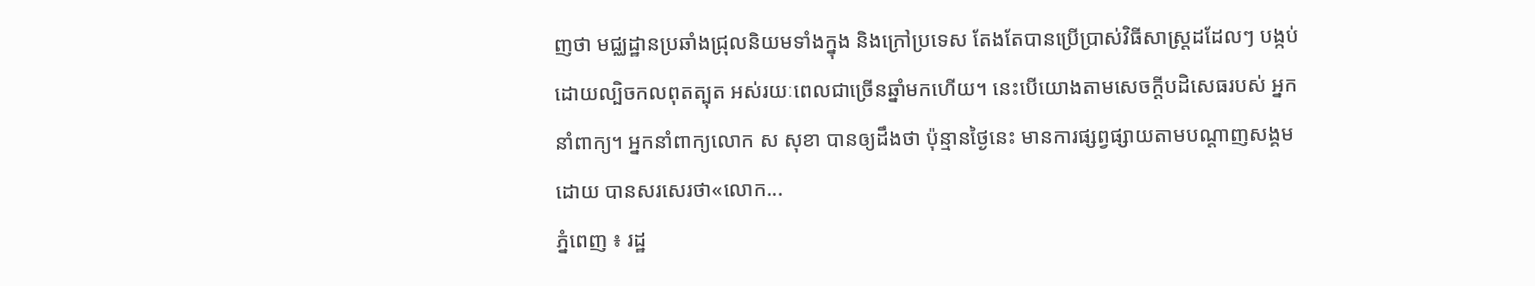ញថា មជ្ឈដ្ឋានប្រឆាំងជ្រុលនិយមទាំងក្នុង និងក្រៅប្រទេស តែងតែបានប្រើប្រាស់វិធីសាស្ត្រដដែលៗ បង្កប់ដោយល្បិចកលពុតត្បុត អស់រយៈពេលជាច្រើនឆ្នាំមកហើយ។ នេះបើយោងតាមសេចក្ដីបដិសេធរបស់ អ្នកនាំពាក្យ។ អ្នកនាំពាក្យលោក ស សុខា បានឲ្យដឹងថា ប៉ុន្មានថ្ងៃនេះ មានការផ្សព្វផ្សាយតាមបណ្តាញសង្គមដោយ បានសរសេរថា«លោក...
ភ្នំពេញ ៖ រដ្ឋ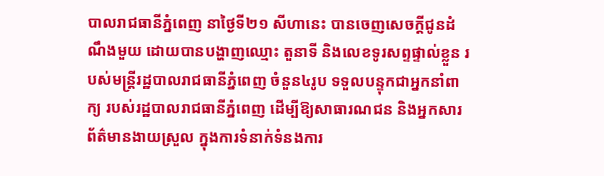បាលរាជធានីភ្នំពេញ នាថ្ងៃទី២១ សីហានេះ បានចេញសេចក្តីជូនដំណឹងមួយ ដោយបានបង្ហាញឈ្មោះ តួនាទី និងលេខទូរសព្ទផ្ទាល់ខ្លួន របស់មន្ត្រីរដ្ឋបាលរាជធានីភ្នំពេញ ចំនួន៤រូប ទទួលបន្ទុកជាអ្នកនាំពាក្យ របស់រដ្ឋបាលរាជធានីភ្នំពេញ ដើម្បីឱ្យសាធារណជន និងអ្នកសារព័ត៌មានងាយស្រួល ក្នុងការទំនាក់ទំនងការ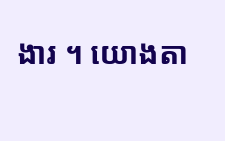ងារ ។ យោងតា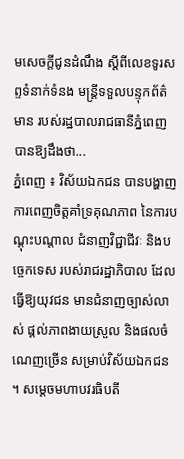មសេចក្តីជូនដំណឹង ស្តីពីលេខទូរសព្ទទំនាក់ទំនង មន្ត្រីទទួលបន្ទុកព័ត៌មាន របស់រដ្ឋបាលរាជធានីភ្នំពេញ បានឱ្យដឹងថា...
ភ្នំពេញ ៖ វិស័យឯកជន បានបង្ហាញ ការពេញចិត្តគាំទ្រគុណភាព នៃការបណ្តុះបណ្តាល ជំនាញវិជ្ជាជីវៈ និងបច្ចេកទេស របស់រាជរដ្ឋាភិបាល ដែលធ្វើឱ្យយុវជន មានជំនាញច្បាស់លាស់ ផ្តល់ភាពងាយស្រួល និងផលចំណេញច្រើន សម្រាប់វិស័យឯកជន ។ សម្តេចមហាបវរធិបតី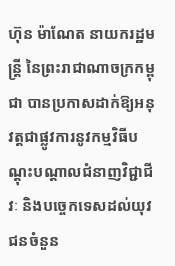ហ៊ុន ម៉ាណែត នាយករដ្ឋមន្ត្រី នៃព្រះរាជាណាចក្រកម្ពុជា បានប្រកាសដាក់ឱ្យអនុវត្តជាផ្លូវការនូវកម្មវិធីបណ្ដុះបណ្ដាលជំនាញវិជ្ជាជីវៈ និងបច្ចេកទេសដល់យុវជនចំនួន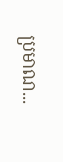ប្រមាណ...